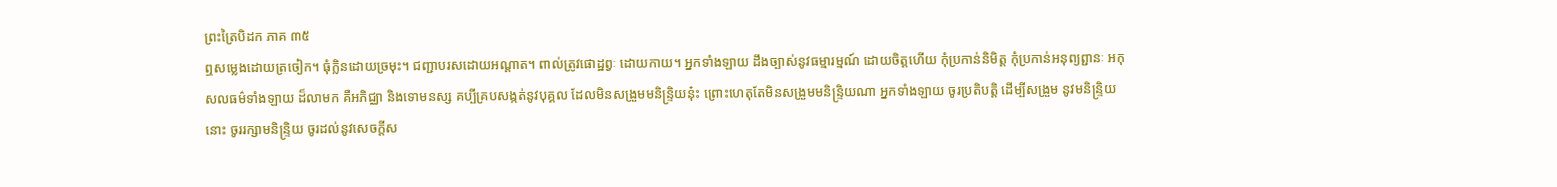ព្រះត្រៃបិដក ភាគ ៣៥
ឮសម្លេងដោយត្រចៀក។ ធុំក្លិនដោយច្រមុះ។ ជញ្ជាបរសដោយអណ្តាត។ ពាល់ត្រូវផោដ្ឋព្វៈ ដោយកាយ។ អ្នកទាំងឡាយ ដឹងច្បាស់នូវធម្មារម្មណ៍ ដោយចិត្តហើយ កុំប្រកាន់និមិត្ត កុំប្រកាន់អនុព្យព្ជានៈ អកុសលធម៌ទាំងឡាយ ដ៏លាមក គឺអភិជ្ឈា និងទោមនស្ស គប្បីគ្របសង្កត់នូវបុគ្គល ដែលមិនសង្រួមមនិន្រ្ទិយនុ៎ះ ព្រោះហេតុតែមិនសង្រួមមនិន្រ្ទិយណា អ្នកទាំងឡាយ ចូរប្រតិបត្តិ ដើម្បីសង្រួម នូវមនិន្រ្ទិយនោះ ចូររក្សាមនិន្រ្ទិយ ចូរដល់នូវសេចក្តីស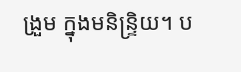ង្រួម ក្នុងមនិន្រ្ទិយ។ ប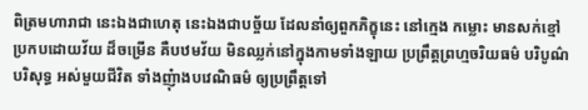ពិត្រមហារាជា នេះឯងជាហេតុ នេះឯងជាបច្ច័យ ដែលនាំឲ្យពួកភិក្ខុនេះ នៅក្មេង កម្លោះ មានសក់ខ្មៅ ប្រកបដោយវ័យ ដ៏ចម្រើន គឺបឋមវ័យ មិនឈ្លក់នៅក្នុងកាមទាំងឡាយ ប្រព្រឹត្តព្រហ្មចរិយធម៌ បរិបូណ៌ បរិសុទ្ធ អស់មួយជីវិត ទាំងញុំាងបវេណិធម៌ ឲ្យប្រព្រឹត្តទៅ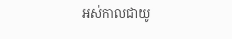អស់កាលជាយូ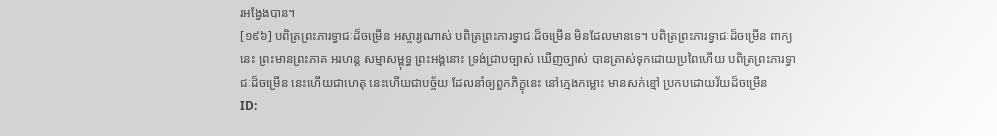រអង្វែងបាន។
[១៩៦] បពិត្រព្រះភារទ្វាជៈដ៏ចម្រើន អស្ចារ្យណាស់ បពិត្រព្រះភារទ្វាជៈដ៏ចម្រើន មិនដែលមានទេ។ បពិត្រព្រះភារទ្វាជៈដ៏ចម្រើន ពាក្យនេះ ព្រះមានព្រះភាគ អរហន្ត សម្មាសម្ពុទ្ធ ព្រះអង្គនោះ ទ្រង់ជ្រាបច្បាស់ ឃើញច្បាស់ បានត្រាស់ទុកដោយប្រពៃហើយ បពិត្រព្រះភារទ្វាជៈដ៏ចម្រើន នេះហើយជាហេតុ នេះហើយជាបច្ច័យ ដែលនាំឲ្យពួកភិក្ខុនេះ នៅក្មេងកម្លោះ មានសក់ខ្មៅ ប្រកបដោយវ័យដ៏ចម្រើន
ID: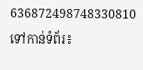636872498748330810
ទៅកាន់ទំព័រ៖